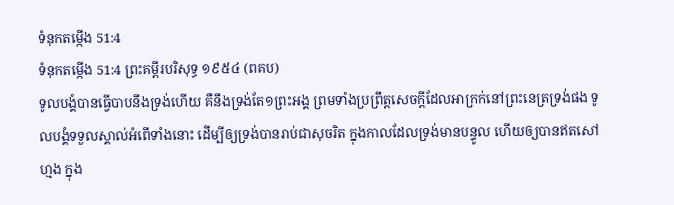ទំនុកតម្កើង 51:4
ទំនុកតម្កើង 51:4 ព្រះគម្ពីរបរិសុទ្ធ ១៩៥៤ (ពគប)
ទូលបង្គំបានធ្វើបាបនឹងទ្រង់ហើយ គឺនឹងទ្រង់តែ១ព្រះអង្គ ព្រមទាំងប្រព្រឹត្តសេចក្ដីដែលអាក្រក់នៅព្រះនេត្រទ្រង់ផង ទូលបង្គំទទួលស្គាល់អំពើទាំងនោះ ដើម្បីឲ្យទ្រង់បានរាប់ជាសុចរិត ក្នុងកាលដែលទ្រង់មានបន្ទូល ហើយឲ្យបានឥតសៅហ្មង ក្នុង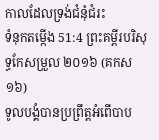កាលដែលទ្រង់ជំនុំជំរះ
ទំនុកតម្កើង 51:4 ព្រះគម្ពីរបរិសុទ្ធកែសម្រួល ២០១៦ (គកស១៦)
ទូលបង្គំបានប្រព្រឹត្តអំពើបាប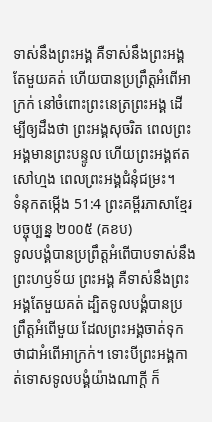ទាស់នឹងព្រះអង្គ គឺទាស់នឹងព្រះអង្គតែមួយគត់ ហើយបានប្រព្រឹត្តអំពើអាក្រក់ នៅចំពោះព្រះនេត្រព្រះអង្គ ដើម្បីឲ្យដឹងថា ព្រះអង្គសុចរិត ពេលព្រះអង្គមានព្រះបន្ទូល ហើយព្រះអង្គឥតសៅហ្មង ពេលព្រះអង្គជំនុំជម្រះ។
ទំនុកតម្កើង 51:4 ព្រះគម្ពីរភាសាខ្មែរបច្ចុប្បន្ន ២០០៥ (គខប)
ទូលបង្គំបានប្រព្រឹត្តអំពើបាបទាស់នឹងព្រះហឫទ័យ ព្រះអង្គ គឺទាស់នឹងព្រះអង្គតែមួយគត់ ដ្បិតទូលបង្គំបានប្រព្រឹត្តអំពើមួយ ដែលព្រះអង្គចាត់ទុកថាជាអំពើអាក្រក់។ ទោះបីព្រះអង្គកាត់ទោសទូលបង្គំយ៉ាងណាក្ដី ក៏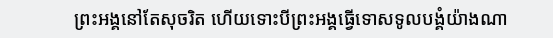ព្រះអង្គនៅតែសុចរិត ហើយទោះបីព្រះអង្គធ្វើទោសទូលបង្គំយ៉ាងណា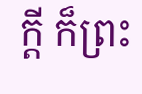ក្ដី ក៏ព្រះ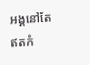អង្គនៅតែឥតកំ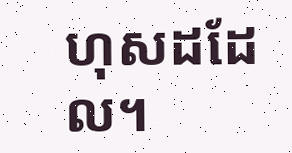ហុសដដែល។